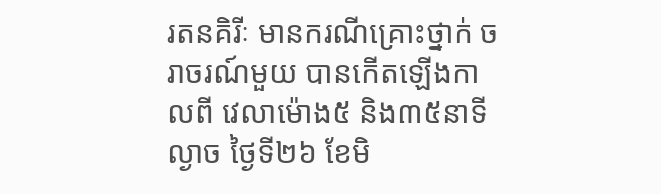រតនគិរីៈ មានករណីគ្រោះថ្នាក់ ចរាចរណ៍មួយ បានកើតឡើងកាលពី វេលាម៉ោង៥ និង៣៥នាទីល្ងាច ថ្ងៃទី២៦ ខែមិ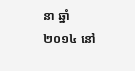នា ឆ្នាំ២០១៤ នៅ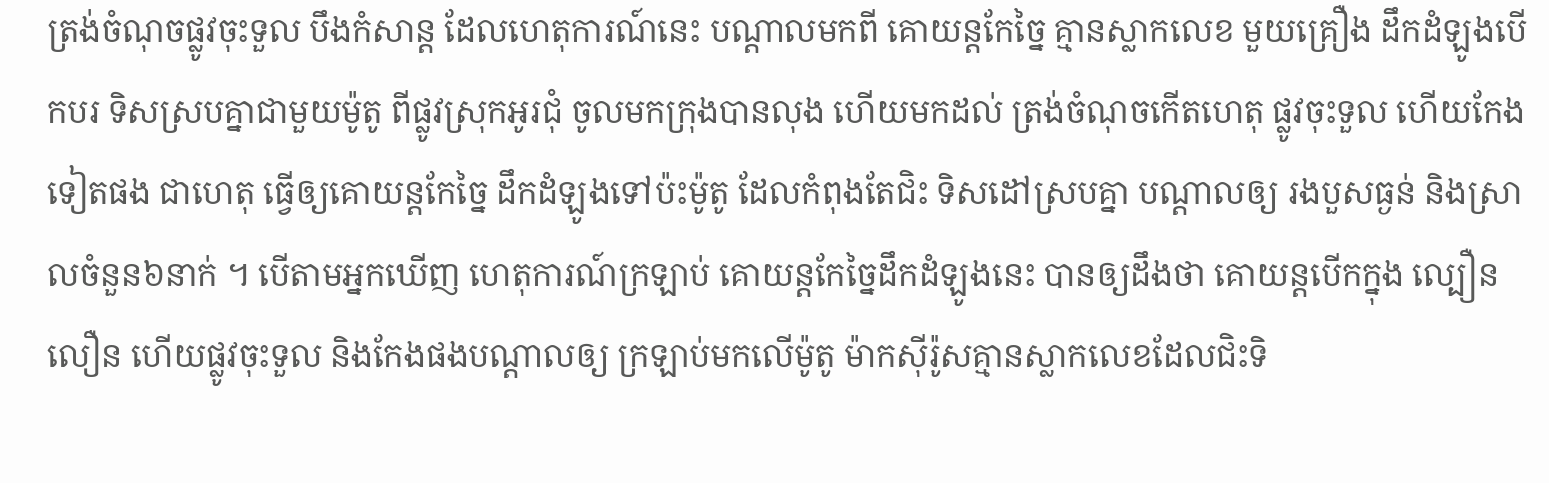ត្រង់ចំណុចផ្លូវចុះទួល បឹងកំសាន្ត ដែលហេតុការណ៍នេះ បណ្តាលមកពី គោយន្តកែច្នៃ គ្មានស្លាកលេខ មួយគ្រឿង ដឹកដំឡូងបើកបរ ទិសស្របគ្នាជាមួយម៉ូតូ ពីផ្លូវស្រុកអូរជុំ ចូលមកក្រុងបានលុង ហើយមកដល់ ត្រង់ចំណុចកើតហេតុ ផ្លូវចុះទួល ហើយកែងទៀតផង ជាហេតុ ធ្វើឲ្យគោយន្តកែច្នៃ ដឹកដំឡូងទៅប៉ះម៉ូតូ ដែលកំពុងតែជិះ ទិសដៅស្របគ្នា បណ្តាលឲ្យ រងបួសធ្ងន់ និងស្រាលចំនួន៦នាក់ ។ បើតាមអ្នកឃើញ ហេតុការណ៍ក្រឡាប់ គោយន្តកែច្នៃដឹកដំឡូងនេះ បានឲ្យដឹងថា គោយន្តបើកក្នុង ល្បឿនលឿន ហើយផ្លូវចុះទួល និងកែងផងបណ្តាលឲ្យ ក្រឡាប់មកលើម៉ូតូ ម៉ាកស៊ីរ៉ូសគ្មានស្លាកលេខដែលជិះទិ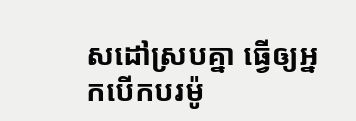សដៅស្របគ្នា ធ្វើឲ្យអ្នកបើកបរម៉ូ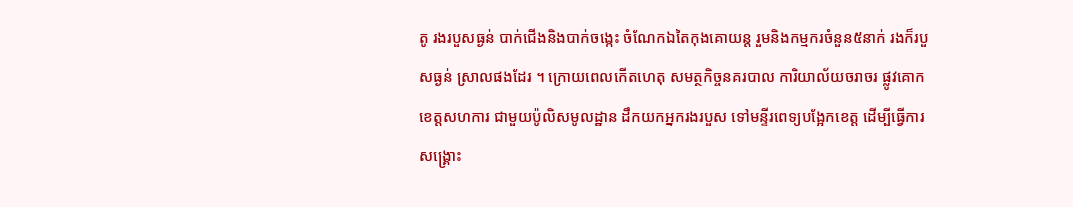តូ រងរបួសធ្ងន់ បាក់ជើងនិងបាក់ចង្កេះ ចំណែកឯតៃកុងគោយន្ត រួមនិងកម្មករចំនួន៥នាក់ រងក៏របួសធ្ងន់ ស្រាលផងដែរ ។ ក្រោយពេលកើតហេតុ សមត្ថកិច្ចនគរបាល ការិយាល័យចរាចរ ផ្លូវគោកខេត្តសហការ ជាមួយប៉ូលិសមូលដ្ឋាន ដឹកយកអ្នករងរបួស ទៅមន្ទីរពេទ្យបង្អែកខេត្ត ដើម្បីធ្វើការសង្គ្រោះ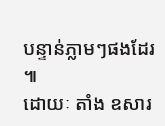បន្ទាន់ភ្លាមៗផងដែរ ៕
ដោយៈ តាំង ឧសារ